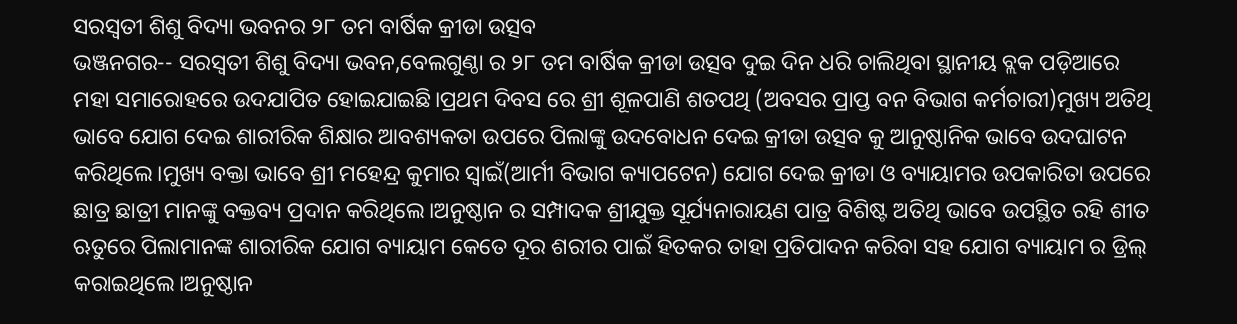ସରସ୍ଵତୀ ଶିଶୁ ବିଦ୍ୟା ଭବନର ୨୮ ତମ ବାର୍ଷିକ କ୍ରୀଡା ଉତ୍ସବ
ଭଞ୍ଜନଗର-- ସରସ୍ଵତୀ ଶିଶୁ ବିଦ୍ୟା ଭବନ,ବେଲଗୁଣ୍ଠା ର ୨୮ ତମ ବାର୍ଷିକ କ୍ରୀଡା ଉତ୍ସବ ଦୁଇ ଦିନ ଧରି ଚାଲିଥିବା ସ୍ଥାନୀୟ ବ୍ଲକ ପଡ଼ିଆରେ ମହା ସମାରୋହରେ ଉଦଯାପିତ ହୋଇଯାଇଛି।ପ୍ରଥମ ଦିବସ ରେ ଶ୍ରୀ ଶୂଳପାଣି ଶତପଥି (ଅବସର ପ୍ରାପ୍ତ ବନ ବିଭାଗ କର୍ମଚାରୀ)ମୁଖ୍ୟ ଅତିଥି ଭାବେ ଯୋଗ ଦେଇ ଶାରୀରିକ ଶିକ୍ଷାର ଆବଶ୍ୟକତା ଉପରେ ପିଲାଙ୍କୁ ଉଦବୋଧନ ଦେଇ କ୍ରୀଡା ଉତ୍ସବ କୁ ଆନୁଷ୍ଠାନିକ ଭାବେ ଉଦଘାଟନ କରିଥିଲେ।ମୁଖ୍ୟ ବକ୍ତା ଭାବେ ଶ୍ରୀ ମହେନ୍ଦ୍ର କୁମାର ସ୍ବାଇଁ(ଆର୍ମୀ ବିଭାଗ କ୍ୟାପଟେନ) ଯୋଗ ଦେଇ କ୍ରୀଡା ଓ ବ୍ୟାୟାମର ଉପକାରିତା ଉପରେ ଛାତ୍ର ଛାତ୍ରୀ ମାନଙ୍କୁ ବକ୍ତବ୍ୟ ପ୍ରଦାନ କରିଥିଲେ।ଅନୁଷ୍ଠାନ ର ସମ୍ପାଦକ ଶ୍ରୀଯୁକ୍ତ ସୂର୍ଯ୍ୟନାରାୟଣ ପାତ୍ର ବିଶିଷ୍ଟ ଅତିଥି ଭାବେ ଉପସ୍ଥିତ ରହି ଶୀତ ଋତୁରେ ପିଲାମାନଙ୍କ ଶାରୀରିକ ଯୋଗ ବ୍ୟାୟାମ କେତେ ଦୂର ଶରୀର ପାଇଁ ହିତକର ତାହା ପ୍ରତିପାଦନ କରିବା ସହ ଯୋଗ ବ୍ୟାୟାମ ର ଡ୍ରିଲ୍ କରାଇଥିଲେ।ଅନୁଷ୍ଠାନ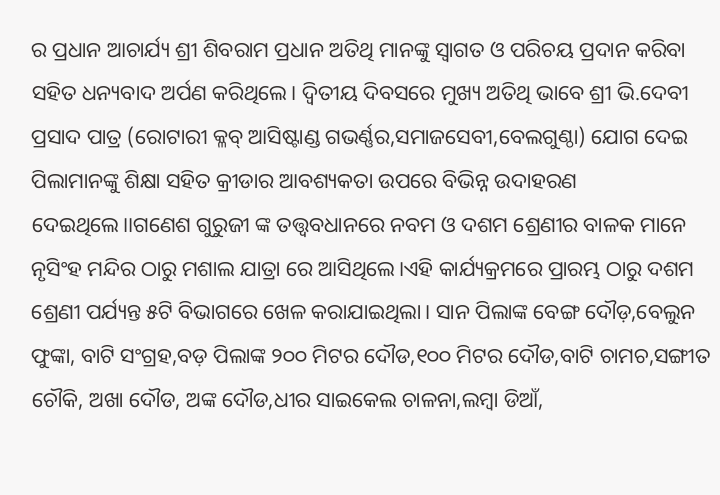ର ପ୍ରଧାନ ଆଚାର୍ଯ୍ୟ ଶ୍ରୀ ଶିବରାମ ପ୍ରଧାନ ଅତିଥି ମାନଙ୍କୁ ସ୍ଵାଗତ ଓ ପରିଚୟ ପ୍ରଦାନ କରିବା ସହିତ ଧନ୍ୟବାଦ ଅର୍ପଣ କରିଥିଲେ। ଦ୍ଵିତୀୟ ଦିବସରେ ମୁଖ୍ୟ ଅତିଥି ଭାବେ ଶ୍ରୀ ଭି.ଦେବୀ ପ୍ରସାଦ ପାତ୍ର (ରୋଟାରୀ କ୍ଳବ୍ ଆସିଷ୍ଟାଣ୍ଡ ଗଭର୍ଣ୍ଣର,ସମାଜସେବୀ,ବେଲଗୁଣ୍ଠା) ଯୋଗ ଦେଇ ପିଲାମାନଙ୍କୁ ଶିକ୍ଷା ସହିତ କ୍ରୀଡାର ଆବଶ୍ୟକତା ଉପରେ ବିଭିନ୍ନ ଉଦାହରଣ ଦେଇଥିଲେ।।ଗଣେଶ ଗୁରୁଜୀ ଙ୍କ ତତ୍ତ୍ଵବଧାନରେ ନବମ ଓ ଦଶମ ଶ୍ରେଣୀର ବାଳକ ମାନେ ନୃସିଂହ ମନ୍ଦିର ଠାରୁ ମଶାଲ ଯାତ୍ରା ରେ ଆସିଥିଲେ।ଏହି କାର୍ଯ୍ୟକ୍ରମରେ ପ୍ରାରମ୍ଭ ଠାରୁ ଦଶମ ଶ୍ରେଣୀ ପର୍ଯ୍ୟନ୍ତ ୫ଟି ବିଭାଗରେ ଖେଳ କରାଯାଇଥିଲା। ସାନ ପିଲାଙ୍କ ବେଙ୍ଗ ଦୌଡ଼,ବେଲୁନ ଫୁଙ୍କା, ବାଟି ସଂଗ୍ରହ,ବଡ଼ ପିଲାଙ୍କ ୨୦୦ ମିଟର ଦୌଡ,୧୦୦ ମିଟର ଦୌଡ,ବାଟି ଚାମଚ,ସଙ୍ଗୀତ ଚୌକି, ଅଖା ଦୌଡ, ଅଙ୍କ ଦୌଡ,ଧୀର ସାଇକେଲ ଚାଳନା,ଲମ୍ବା ଡିଆଁ,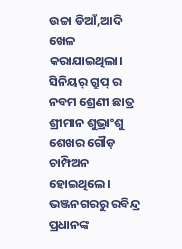ଉଚ୍ଚା ଡିଆଁ,ଆଦି ଖେଳ କରାଯାଇଥିଲା। ସିନିୟର୍ ଗ୍ରୁପ୍ ର ନବମ ଶ୍ରେଣୀ ଛାତ୍ର ଶ୍ରୀମାନ ଶୁଭ୍ରାଂଶୁ ଶେଖର ଗୌଡ଼ ଚାମ୍ପିଅନ ହୋଇଥିଲେ। ଭଞ୍ଜନଗରରୁ ରବିନ୍ଦ୍ର ପ୍ରଧାନଙ୍କ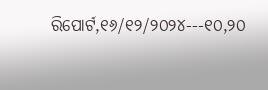ରିପୋର୍ଟ,୧୬/୧୨/୨୦୨୪---୧୦,୨୦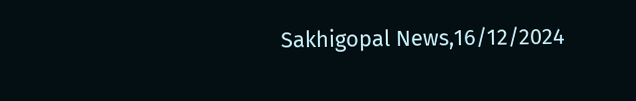Sakhigopal News,16/12/2024